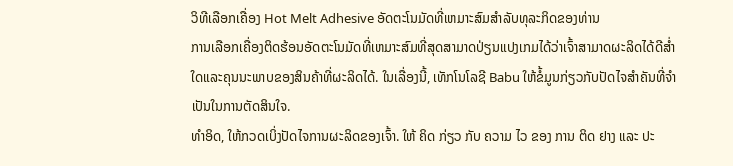ວິທີເລືອກເຄື່ອງ Hot Melt Adhesive ອັດຕະໂນມັດທີ່ເຫມາະສົມສໍາລັບທຸລະກິດຂອງທ່ານ
ການເລືອກເຄື່ອງຕິດຮ້ອນອັດຕະໂນມັດທີ່ເຫມາະສົມທີ່ສຸດສາມາດປ່ຽນແປງເກມໄດ້ວ່າເຈົ້າສາມາດຜະລິດໄດ້ດີສໍ່າໃດແລະຄຸນນະພາບຂອງສິນຄ້າທີ່ຜະລິດໄດ້. ໃນເລື່ອງນີ້, ເທັກໂນໂລຊີ Babu ໃຫ້ຂໍ້ມູນກ່ຽວກັບປັດໄຈສໍາຄັນທີ່ຈໍາເປັນໃນການຕັດສິນໃຈ.
ທໍາອິດ, ໃຫ້ກວດເບິ່ງປັດໄຈການຜະລິດຂອງເຈົ້າ. ໃຫ້ ຄິດ ກ່ຽວ ກັບ ຄວາມ ໄວ ຂອງ ການ ຕິດ ຢາງ ແລະ ປະ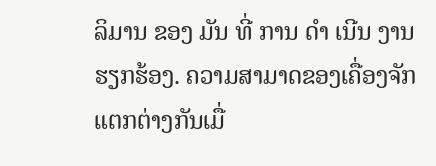ລິມານ ຂອງ ມັນ ທີ່ ການ ດໍາ ເນີນ ງານ ຮຽກຮ້ອງ. ຄວາມສາມາດຂອງເຄື່ອງຈັກແຕກຕ່າງກັນເມື່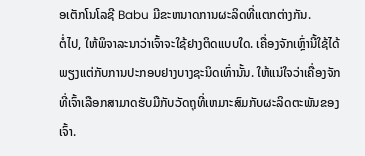ອເຕັກໂນໂລຊີ Babu ມີຂະຫນາດການຜະລິດທີ່ແຕກຕ່າງກັນ.
ຕໍ່ໄປ, ໃຫ້ພິຈາລະນາວ່າເຈົ້າຈະໃຊ້ຢາງຕິດແບບໃດ. ເຄື່ອງຈັກເຫຼົ່ານີ້ໃຊ້ໄດ້ພຽງແຕ່ກັບການປະກອບຢາງບາງຊະນິດເທົ່ານັ້ນ. ໃຫ້ແນ່ໃຈວ່າເຄື່ອງຈັກທີ່ເຈົ້າເລືອກສາມາດຮັບມືກັບວັດຖຸທີ່ເຫມາະສົມກັບຜະລິດຕະພັນຂອງເຈົ້າ.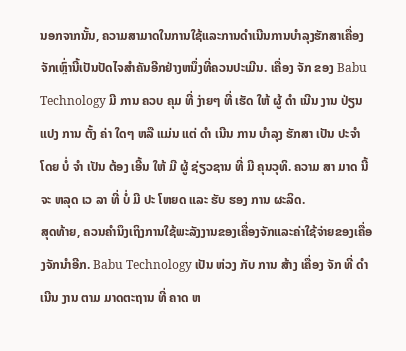ນອກຈາກນັ້ນ, ຄວາມສາມາດໃນການໃຊ້ແລະການດໍາເນີນການບໍາລຸງຮັກສາເຄື່ອງຈັກເຫຼົ່ານີ້ເປັນປັດໄຈສໍາຄັນອີກຢ່າງຫນຶ່ງທີ່ຄວນປະເມີນ. ເຄື່ອງ ຈັກ ຂອງ Babu Technology ມີ ການ ຄວບ ຄຸມ ທີ່ ງ່າຍໆ ທີ່ ເຮັດ ໃຫ້ ຜູ້ ດໍາ ເນີນ ງານ ປ່ຽນ ແປງ ການ ຕັ້ງ ຄ່າ ໃດໆ ຫລື ແມ່ນ ແຕ່ ດໍາ ເນີນ ການ ບໍາລຸງ ຮັກສາ ເປັນ ປະຈໍາ ໂດຍ ບໍ່ ຈໍາ ເປັນ ຕ້ອງ ເອີ້ນ ໃຫ້ ມີ ຜູ້ ຊ່ຽວຊານ ທີ່ ມີ ຄຸນວຸທິ. ຄວາມ ສາ ມາດ ນີ້ ຈະ ຫລຸດ ເວ ລາ ທີ່ ບໍ່ ມີ ປະ ໂຫຍດ ແລະ ຮັບ ຮອງ ການ ຜະລິດ.
ສຸດທ້າຍ, ຄວນຄໍານຶງເຖິງການໃຊ້ພະລັງງານຂອງເຄື່ອງຈັກແລະຄ່າໃຊ້ຈ່າຍຂອງເຄື່ອງຈັກນໍາອີກ. Babu Technology ເປັນ ຫ່ວງ ກັບ ການ ສ້າງ ເຄື່ອງ ຈັກ ທີ່ ດໍາ ເນີນ ງານ ຕາມ ມາດຕະຖານ ທີ່ ຄາດ ຫ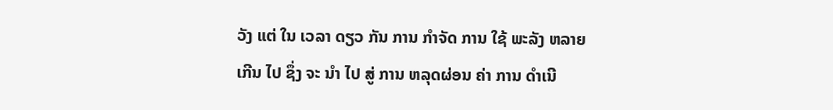ວັງ ແຕ່ ໃນ ເວລາ ດຽວ ກັນ ການ ກໍາຈັດ ການ ໃຊ້ ພະລັງ ຫລາຍ ເກີນ ໄປ ຊຶ່ງ ຈະ ນໍາ ໄປ ສູ່ ການ ຫລຸດຜ່ອນ ຄ່າ ການ ດໍາເນີ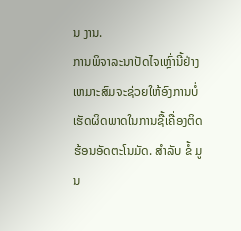ນ ງານ.
ການພິຈາລະນາປັດໄຈເຫຼົ່ານີ້ຢ່າງເຫມາະສົມຈະຊ່ວຍໃຫ້ອົງການບໍ່ເຮັດຜິດພາດໃນການຊື້ເຄື່ອງຕິດຮ້ອນອັດຕະໂນມັດ. ສໍາລັບ ຂໍ້ ມູນ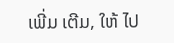ເພີ່ມ ເຕີມ, ໃຫ້ ໄປ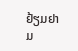ຢ້ຽມຢາມ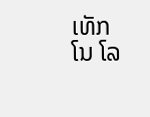ເທັກ ໂນ ໂລ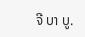ຈີ ບາ ບູ.